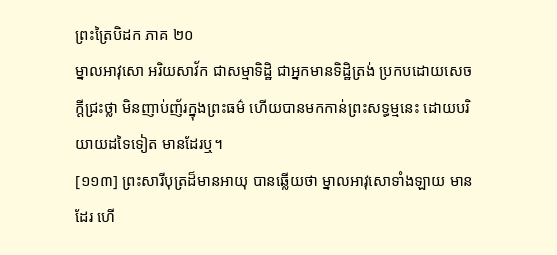ព្រះត្រៃបិដក ភាគ ២០
ម្នាលអាវុសោ អរិយសាវ័ក ជាសម្មាទិដ្ឋិ ជាអ្នកមានទិដ្ឋិត្រង់ ប្រកបដោយសេចក្តីជ្រះថ្លា មិនញាប់ញ័រក្នុងព្រះធម៌ ហើយបានមកកាន់ព្រះសទ្ធម្មនេះ ដោយបរិយាយដទៃទៀត មានដែរឬ។
[១១៣] ព្រះសារីបុត្រដ៏មានអាយុ បានឆ្លើយថា ម្នាលអាវុសោទាំងឡាយ មានដែរ ហើ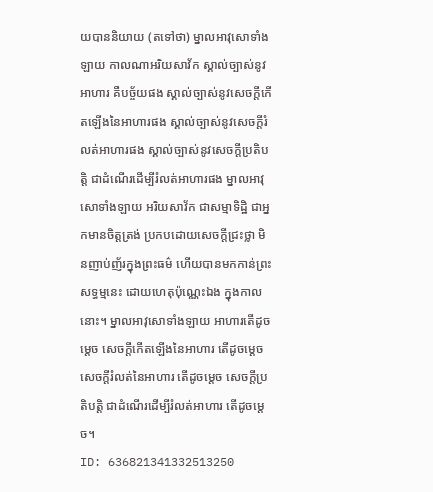យបាននិយាយ (តទៅថា) ម្នាលអាវុសោទាំងឡាយ កាលណាអរិយសាវ័ក ស្គាល់ច្បាស់នូវអាហារ គឺបច្ច័យផង ស្គាល់ច្បាស់នូវសេចក្តីកើតឡើងនៃអាហារផង ស្គាល់ច្បាស់នូវសេចក្តីរំលត់អាហារផង ស្គាល់ច្បាស់នូវសេចក្តីប្រតិបត្តិ ជាដំណើរដើម្បីរំលត់អាហារផង ម្នាលអាវុសោទាំងឡាយ អរិយសាវ័ក ជាសម្មាទិដ្ឋិ ជាអ្នកមានចិត្តត្រង់ ប្រកបដោយសេចក្តីជ្រះថ្លា មិនញាប់ញ័រក្នុងព្រះធម៌ ហើយបានមកកាន់ព្រះសទ្ធម្មនេះ ដោយហេតុប៉ុណ្ណេះឯង ក្នុងកាលនោះ។ ម្នាលអាវុសោទាំងឡាយ អាហារតើដូចម្តេច សេចក្តីកើតឡើងនៃអាហារ តើដូចម្តេច សេចក្តីរំលត់នៃអាហារ តើដូចម្តេច សេចក្តីប្រតិបត្តិ ជាដំណើរដើម្បីរំលត់អាហារ តើដូចម្តេច។
ID: 636821341332513250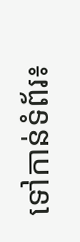ទៅកាន់ទំព័រ៖